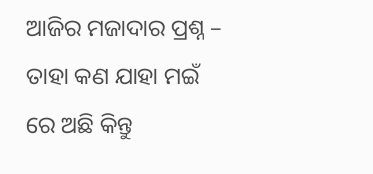ଆଜିର ମଜାଦାର ପ୍ରଶ୍ନ – ତାହା କଣ ଯାହା ମଇଁ ରେ ଅଛି କିନ୍ତୁ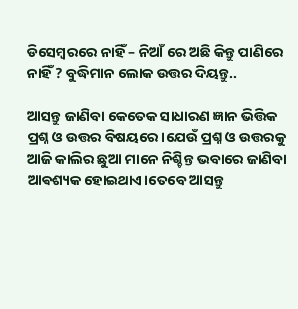ଡିସେମ୍ବରରେ ନାହିଁ – ନିଆଁ ରେ ଅଛି କିନ୍ତୁ ପାଣିରେ ନାହିଁ ? ବୁଦ୍ଧିମାନ ଲୋକ ଉତ୍ତର ଦିୟନ୍ତୁ..

ଆସନ୍ତୁ ଜାଣିବା କେତେକ ସାଧାରଣ ଜ୍ଞାନ ଭିତ୍ତିକ ପ୍ରଶ୍ନ ଓ ଉତ୍ତର ବିଷୟରେ।ଯେଉଁ ପ୍ରଶ୍ନ ଓ ଉତ୍ତରକୁ ଆଜି କାଲିର ଛୁଆ ମାନେ ନିଶ୍ଚିନ୍ତ ଭବାରେ ଜାଣିବା ଆଵଶ୍ୟକ ହୋଇଥାଏ।ତେବେ ଆସନ୍ତୁ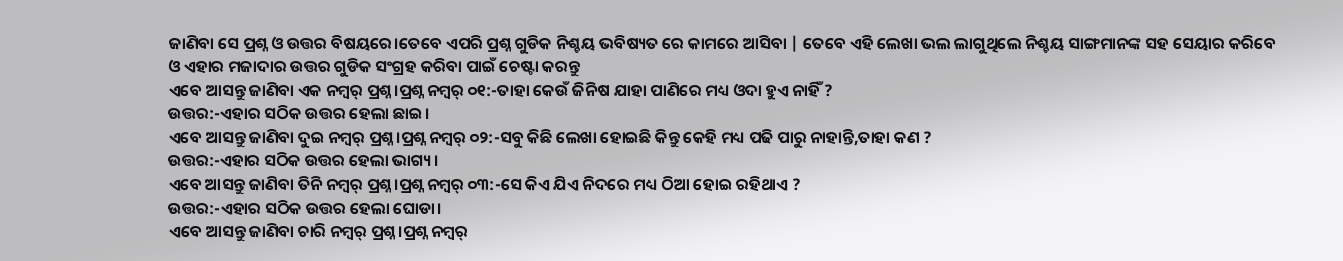ଜାଣିବା ସେ ପ୍ରଶ୍ନ ଓ ଉତ୍ତର ବିଷୟରେ।ତେବେ ଏପରି ପ୍ରଶ୍ନ ଗୁଡିକ ନିଶ୍ଚୟ ଭବିଷ୍ୟତ ରେ କାମରେ ଆସିବା | ତେବେ ଏହି ଲେଖା ଭଲ ଲାଗୁଥିଲେ ନିଶ୍ଚୟ ସାଙ୍ଗମାନଙ୍କ ସହ ସେୟାର କରିବେ ଓ ଏହାର ମଜାଦାର ଉତ୍ତର ଗୁଡିକ ସଂଗ୍ରହ କରିବା ପାଇଁ ଚେଷ୍ଟା କରନ୍ତୁ
ଏବେ ଆସନ୍ତୁ ଜାଣିବା ଏକ ନମ୍ବର୍ ପ୍ରଶ୍ନ।ପ୍ରଶ୍ନ ନମ୍ବର୍ ୦୧:-ତାହା କେଉଁ ଜିନିଷ ଯାହା ପାଣିରେ ମଧ୍ୟ ଓଦା ହୁଏ ନାହିଁ ?
ଉତ୍ତର:-ଏହାର ସଠିକ ଉତ୍ତର ହେଲା ଛାଇ।
ଏବେ ଆସନ୍ତୁ ଜାଣିବା ଦୁଇ ନମ୍ବର୍ ପ୍ରଶ୍ନ।ପ୍ରଶ୍ନ ନମ୍ବର୍ ୦୨:-ସବୁ କିଛି ଲେଖା ହୋଇଛି କିନ୍ତୁ କେହି ମଧ୍ୟ ପଢି ପାରୁ ନାହାନ୍ତି,ତାହା କଣ ?
ଉତ୍ତର:-ଏହାର ସଠିକ ଉତ୍ତର ହେଲା ଭାଗ୍ୟ।
ଏବେ ଆସନ୍ତୁ ଜାଣିବା ତିନି ନମ୍ବର୍ ପ୍ରଶ୍ନ।ପ୍ରଶ୍ନ ନମ୍ବର୍ ୦୩:-ସେ କିଏ ଯିଏ ନିଦରେ ମଧ୍ୟ ଠିଆ ହୋଇ ରହିଥାଏ ?
ଉତ୍ତର:-ଏହାର ସଠିକ ଉତ୍ତର ହେଲା ଘୋଡା।
ଏବେ ଆସନ୍ତୁ ଜାଣିବା ଚାରି ନମ୍ବର୍ ପ୍ରଶ୍ନ।ପ୍ରଶ୍ନ ନମ୍ବର୍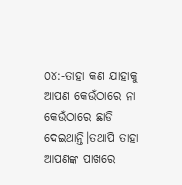୦୪:-ତାହା କଣ ଯାହାକୁ ଆପଣ କେଉଁଠାରେ ନା କେଉଁଠାରେ ଛାଡି ଦେଇଥାନ୍ତି।ତଥାପି ତାହା ଆପଣଙ୍କ ପାଖରେ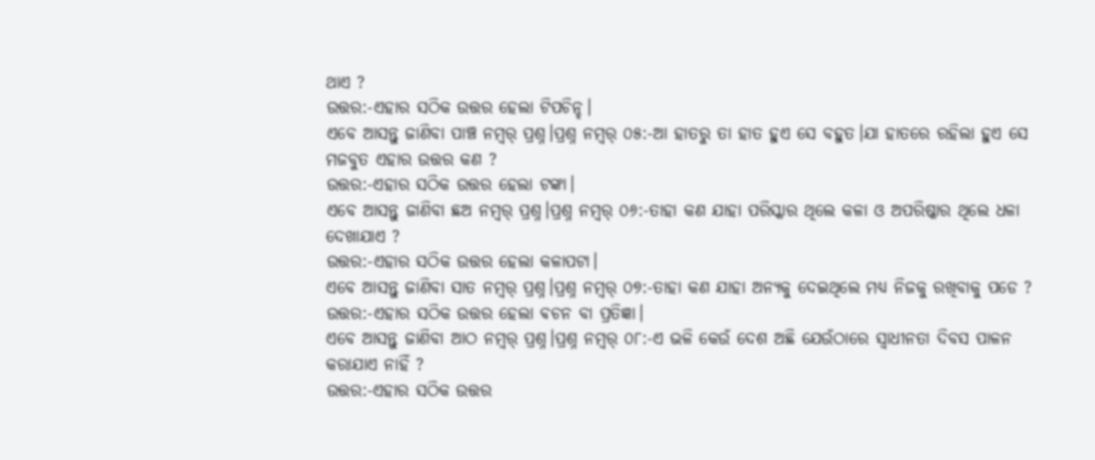ଥାଏ ?
ଉତ୍ତର:-ଏହାର ସଠିକ ଉତ୍ତର ହେଲା ଟିପଚିନ୍ହ।
ଏବେ ଆସନ୍ତୁ ଜାଣିବା ପାଞ୍ଚ ନମ୍ବର୍ ପ୍ରଶ୍ନ।ପ୍ରଶ୍ନ ନମ୍ବର୍ ୦୫:-ଆ ହାତରୁ ତା ହାତ ହୁଏ ସେ ବହୁତ।ଯା ହାତରେ ରହିଲା ହୁଏ ସେ ମଜବୁତ ଏହାର ଉତ୍ତର କଣ ?
ଉତ୍ତର:-ଏହାର ସଠିକ ଉତ୍ତର ହେଲା ଟଙ୍କା।
ଏବେ ଆସନ୍ତୁ ଜାଣିବା ଛଅ ନମ୍ବର୍ ପ୍ରଶ୍ନ।ପ୍ରଶ୍ନ ନମ୍ବର୍ ୦୬:-ତାହା କଣ ଯାହା ପରିସ୍କାର ଥିଲେ କଳା ଓ ଅପରିଷ୍କାର ଥିଲେ ଧଳା ଦେଖାଯାଏ ?
ଉତ୍ତର:-ଏହାର ସଠିକ ଉତ୍ତର ହେଲା କଳାପଟା।
ଏବେ ଆସନ୍ତୁ ଜାଣିବା ସାତ ନମ୍ବର୍ ପ୍ରଶ୍ନ।ପ୍ରଶ୍ନ ନମ୍ବର୍ ୦୭:-ତାହା କଣ ଯାହା ଅନ୍ୟକୁ ଦେଇଥିଲେ ମଧ୍ୟ ନିଜକୁ ରଖିବାକୁ ପଡେ ?
ଉତ୍ତର:-ଏହାର ସଠିକ ଉତ୍ତର ହେଲା ଵଚନ ବା ପ୍ରତିଜ୍ଞା।
ଏବେ ଆସନ୍ତୁ ଜାଣିବା ଆଠ ନମ୍ବର୍ ପ୍ରଶ୍ନ।ପ୍ରଶ୍ନ ନମ୍ବର୍ ୦୮:-ଏ ଭଳି କେଉଁ ଦେଶ ଅଛି ଯେଉଁଠାରେ ସ୍ଵାଧୀନତା ଦିବସ ପାଳନ କରାଯାଏ ନାହିଁ ?
ଉତ୍ତର:-ଏହାର ସଠିକ ଉତ୍ତର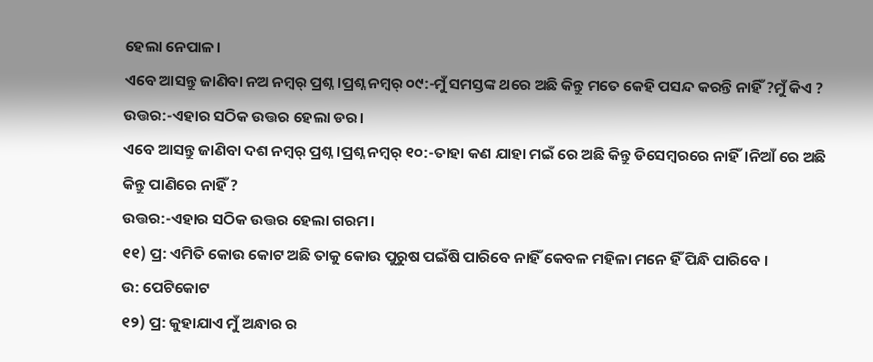ହେଲା ନେପାଳ।
ଏବେ ଆସନ୍ତୁ ଜାଣିବା ନଅ ନମ୍ବର୍ ପ୍ରଶ୍ନ।ପ୍ରଶ୍ନ ନମ୍ବର୍ ୦୯:-ମୁଁ ସମସ୍ତଙ୍କ ଥରେ ଅଛି କିନ୍ତୁ ମତେ କେହି ପସନ୍ଦ କରନ୍ତି ନାହିଁ ?ମୁଁ କିଏ ?
ଉତ୍ତର:-ଏହାର ସଠିକ ଉତ୍ତର ହେଲା ଡର।
ଏବେ ଆସନ୍ତୁ ଜାଣିବା ଦଶ ନମ୍ବର୍ ପ୍ରଶ୍ନ।ପ୍ରଶ୍ନ ନମ୍ବର୍ ୧୦:-ତାହା କଣ ଯାହା ମଇଁ ରେ ଅଛି କିନ୍ତୁ ଡିସେମ୍ବରରେ ନାହିଁ।ନିଆଁ ରେ ଅଛି କିନ୍ତୁ ପାଣିରେ ନାହିଁ ?
ଉତ୍ତର:-ଏହାର ସଠିକ ଉତ୍ତର ହେଲା ଗରମ।
୧୧) ପ୍ର: ଏମିତି କୋଉ କୋଟ ଅଛି ତାକୁ କୋଉ ପୁରୁଷ ପଇଁଷି ପାରିବେ ନାହିଁ କେବଳ ମହିଳା ମନେ ହିଁ ପିନ୍ଧି ପାରିବେ ।
ଉ: ପେଟିକୋଟ
୧୨) ପ୍ର: କୁହାଯାଏ ମୁଁ ଅନ୍ଧାର ର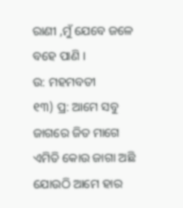ରାଣୀ ,ମୁଁ ଯେବେ ଜଳେ ବହେ ପାଣି ।
ଉ: ମହମବତୀ
୧୩) ପ୍ର: ଆମେ ସବୁ ଜାଗରେ ଜିତ ମାଗେ ଏମିତି କୋଉ ଜାଗା ଅଛି ଯୋଉଠି ଆମେ ହାର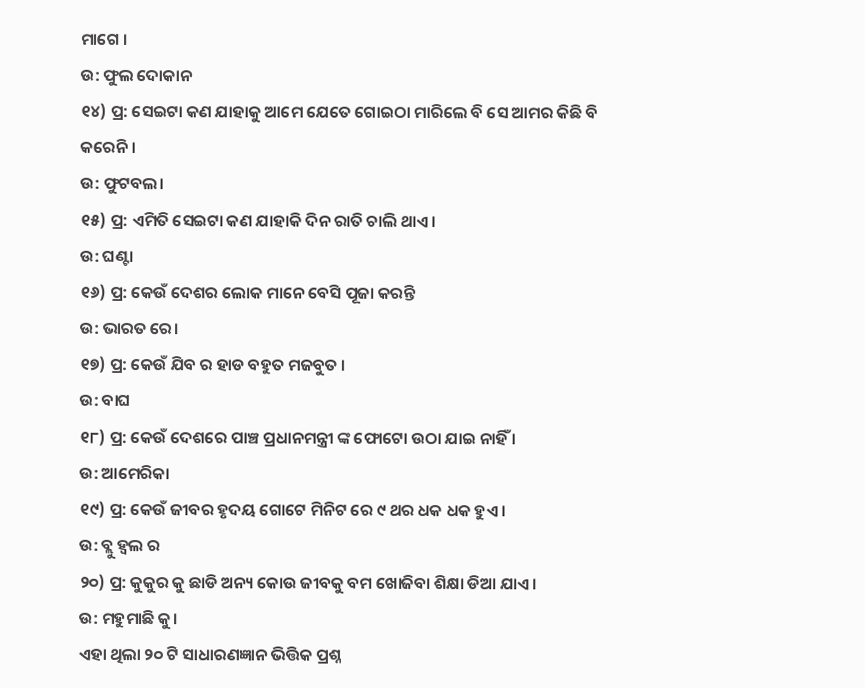ମାଗେ ।
ଉ: ଫୁଲ ଦୋକାନ
୧୪) ପ୍ର: ସେଇଟା କଣ ଯାହାକୁ ଆମେ ଯେତେ ଗୋଇଠା ମାରିଲେ ବି ସେ ଆମର କିଛି ବି କରେନି ।
ଉ: ଫୁଟବଲ।
୧୫) ପ୍ର: ଏମିତି ସେଇଟା କଣ ଯାହାକି ଦିନ ରାତି ଚାଲି ଥାଏ।
ଉ: ଘଣ୍ଟା
୧୬) ପ୍ର: କେଉଁ ଦେଶର ଲୋକ ମାନେ ବେସି ପୂଜା କରନ୍ତି
ଉ: ଭାରତ ରେ।
୧୭) ପ୍ର: କେଉଁ ଯିବ ର ହାଡ ବହୁତ ମଜବୁତ ।
ଉ: ବାଘ
୧୮) ପ୍ର: କେଉଁ ଦେଶରେ ପାଞ୍ଚ ପ୍ରଧାନମନ୍ତ୍ରୀ ଙ୍କ ଫୋଟୋ ଉଠା ଯାଇ ନାହିଁ ।
ଉ: ଆମେରିକା
୧୯) ପ୍ର: କେଉଁ ଜୀବର ହୃଦୟ ଗୋଟେ ମିନିଟ ରେ ୯ ଥର ଧକ ଧକ ହୁଏ ।
ଉ: ବ୍ଲୁ ହ୍ୱଲ ର
୨୦) ପ୍ର: କୁକୁର କୁ ଛାଡି ଅନ୍ୟ କୋଉ ଜୀବକୁ ବମ ଖୋଜିବା ଶିକ୍ଷା ଡିଆ ଯାଏ ।
ଉ: ମହୁମାଛି କୁ।
ଏହା ଥିଲା ୨୦ ଟି ସାଧାରଣଜ୍ଞାନ ଭିତ୍ତିକ ପ୍ରଶ୍ନ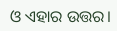ଓ ଏହାର ଉତ୍ତର।